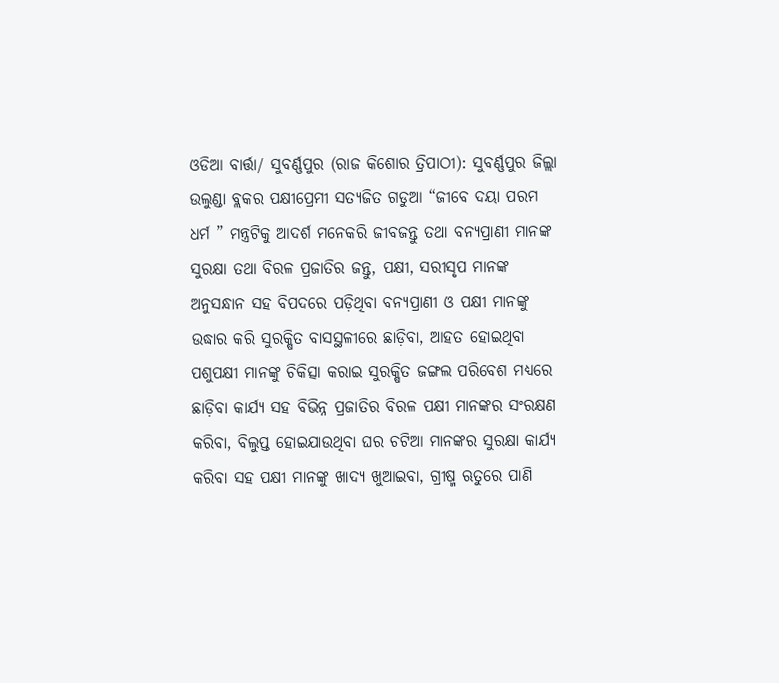ଓଡିଆ ବାର୍ତ୍ତା/ ସୁବର୍ଣ୍ଣପୁର (ରାଜ କିଶୋର ତ୍ରିପାଠୀ): ସୁବର୍ଣ୍ଣପୁର ଜିଲ୍ଲା ଉଲୁଣ୍ଡା ବ୍ଲକର ପକ୍ଷୀପ୍ରେମୀ ସତ୍ୟଜିତ ଗଡୁଆ “ଜୀବେ ଦୟା ପରମ ଧର୍ମ ” ମନ୍ତ୍ରଟିକୁ ଆଦର୍ଶ ମନେକରି ଜୀବଜନ୍ତୁ ତଥା ବନ୍ୟପ୍ରାଣୀ ମାନଙ୍କ ସୁରକ୍ଷା ତଥା ବିରଳ ପ୍ରଜାତିର ଜନ୍ତୁ, ପକ୍ଷୀ, ସରୀସୃପ ମାନଙ୍କ ଅନୁସନ୍ଧାନ ସହ ବିପଦରେ ପଡ଼ିଥିବା ବନ୍ୟପ୍ରାଣୀ ଓ ପକ୍ଷୀ ମାନଙ୍କୁ ଉଦ୍ଧାର କରି ସୁରକ୍ଷିତ ବାସସ୍ଥଳୀରେ ଛାଡ଼ିବା, ଆହତ ହୋଇଥିବା ପଶୁପକ୍ଷୀ ମାନଙ୍କୁ ଚିକିତ୍ସା କରାଇ ସୁରକ୍ଷିତ ଜଙ୍ଗଲ ପରିବେଶ ମଧ୍ୟରେ ଛାଡ଼ିବା କାର୍ଯ୍ୟ ସହ ବିଭିନ୍ନ ପ୍ରଜାତିର ବିରଳ ପକ୍ଷୀ ମାନଙ୍କର ସଂରକ୍ଷଣ କରିବା, ବିଲୁପ୍ତ ହୋଇଯାଉଥିବା ଘର ଚଟିଆ ମାନଙ୍କର ସୁରକ୍ଷା କାର୍ଯ୍ୟ କରିବା ସହ ପକ୍ଷୀ ମାନଙ୍କୁ ଖାଦ୍ୟ ଖୁଆଇବା, ଗ୍ରୀଷ୍ମ ଋତୁରେ ପାଣି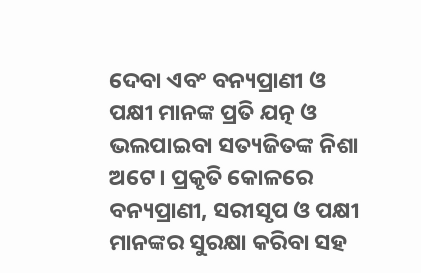ଦେବା ଏବଂ ବନ୍ୟପ୍ରାଣୀ ଓ ପକ୍ଷୀ ମାନଙ୍କ ପ୍ରତି ଯତ୍ନ ଓ ଭଲପାଇବା ସତ୍ୟଜିତଙ୍କ ନିଶା ଅଟେ। ପ୍ରକୃତି କୋଳରେ ବନ୍ୟପ୍ରାଣୀ, ସରୀସୃପ ଓ ପକ୍ଷୀ ମାନଙ୍କର ସୁରକ୍ଷା କରିବା ସହ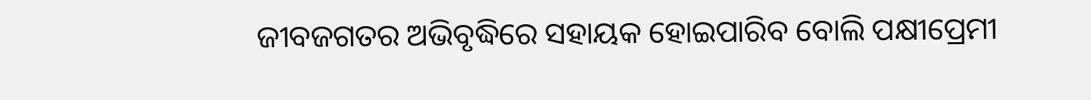ଜୀବଜଗତର ଅଭିବୃଦ୍ଧିରେ ସହାୟକ ହୋଇପାରିବ ବୋଲି ପକ୍ଷୀପ୍ରେମୀ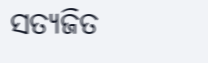ସତ୍ୟଜିତ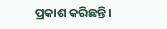ପ୍ରକାଶ କରିଛନ୍ତି।